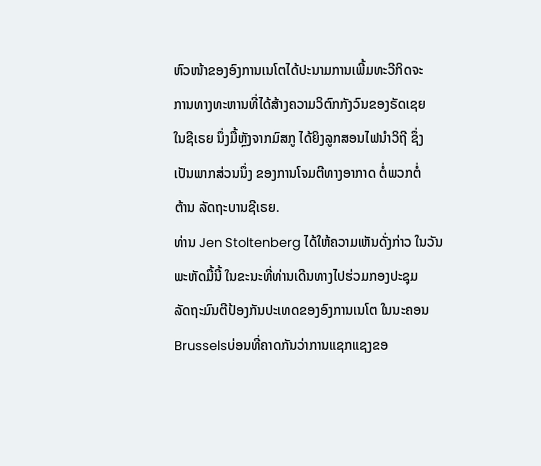ຫົວໜ້າຂອງອົງການເນໂຕໄດ້ປະນາມການເພີ້ມທະວີກິດຈະ
ການທາງທະຫານທີ່ໄດ້ສ້າງຄວາມວິຕົກກັງວົນຂອງຣັດເຊຍ
ໃນຊີເຣຍ ນຶ່ງມື້ຫຼັງຈາກມົສກູ ໄດ້ຍິງລູກສອນໄຟນຳວິຖີ ຊຶ່ງ
ເປັນພາກສ່ວນນຶ່ງ ຂອງການໂຈມຕີທາງອາກາດ ຕໍ່ພວກຕໍ່
ຕ້ານ ລັດຖະບານຊີເຣຍ.
ທ່ານ Jen Stoltenberg ໄດ້ໃຫ້ຄວາມເຫັນດັ່ງກ່າວ ໃນວັນ
ພະຫັດມື້ນີ້ ໃນຂະນະທີ່ທ່ານເດີນທາງໄປຮ່ວມກອງປະຊຸມ
ລັດຖະມົນຕີປ້ອງກັນປະເທດຂອງອົງການເນໂຕ ໃນນະຄອນ
Brusselsບ່ອນທີ່ຄາດກັນວ່າການແຊກແຊງຂອ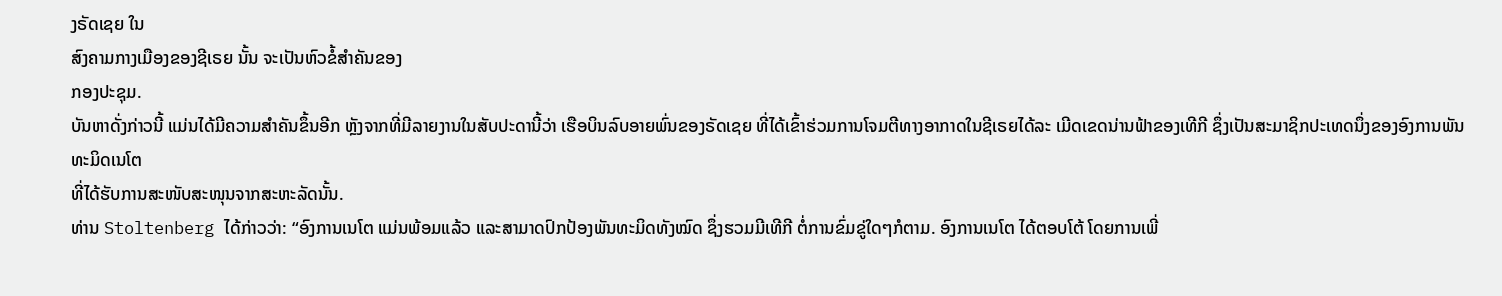ງຣັດເຊຍ ໃນ
ສົງຄາມກາງເມືອງຂອງຊີເຣຍ ນັ້ນ ຈະເປັນຫົວຂໍ້ສຳຄັນຂອງ
ກອງປະຊຸມ.
ບັນຫາດັ່ງກ່າວນີ້ ແມ່ນໄດ້ມີຄວາມສຳຄັນຂຶ້ນອີກ ຫຼັງຈາກທີ່ມີລາຍງານໃນສັບປະດານີ້ວ່າ ເຮືອບິນລົບອາຍພົ່ນຂອງຣັດເຊຍ ທີ່ໄດ້ເຂົ້າຮ່ວມການໂຈມຕີທາງອາກາດໃນຊີເຣຍໄດ້ລະ ເມີດເຂດນ່ານຟ້າຂອງເທີກີ ຊຶ່ງເປັນສະມາຊິກປະເທດນຶ່ງຂອງອົງການພັນທະມິດເນໂຕ
ທີ່ໄດ້ຮັບການສະໜັບສະໜຸນຈາກສະຫະລັດນັ້ນ.
ທ່ານ Stoltenberg ໄດ້ກ່າວວ່າ: “ອົງການເນໂຕ ແມ່ນພ້ອມແລ້ວ ແລະສາມາດປົກປ້ອງພັນທະມິດທັງໝົດ ຊຶ່ງຮວມມີເທີກີ ຕໍ່ການຂົ່ມຂູ່ໃດໆກໍຕາມ. ອົງການເນໂຕ ໄດ້ຕອບໂຕ້ ໂດຍການເພີ່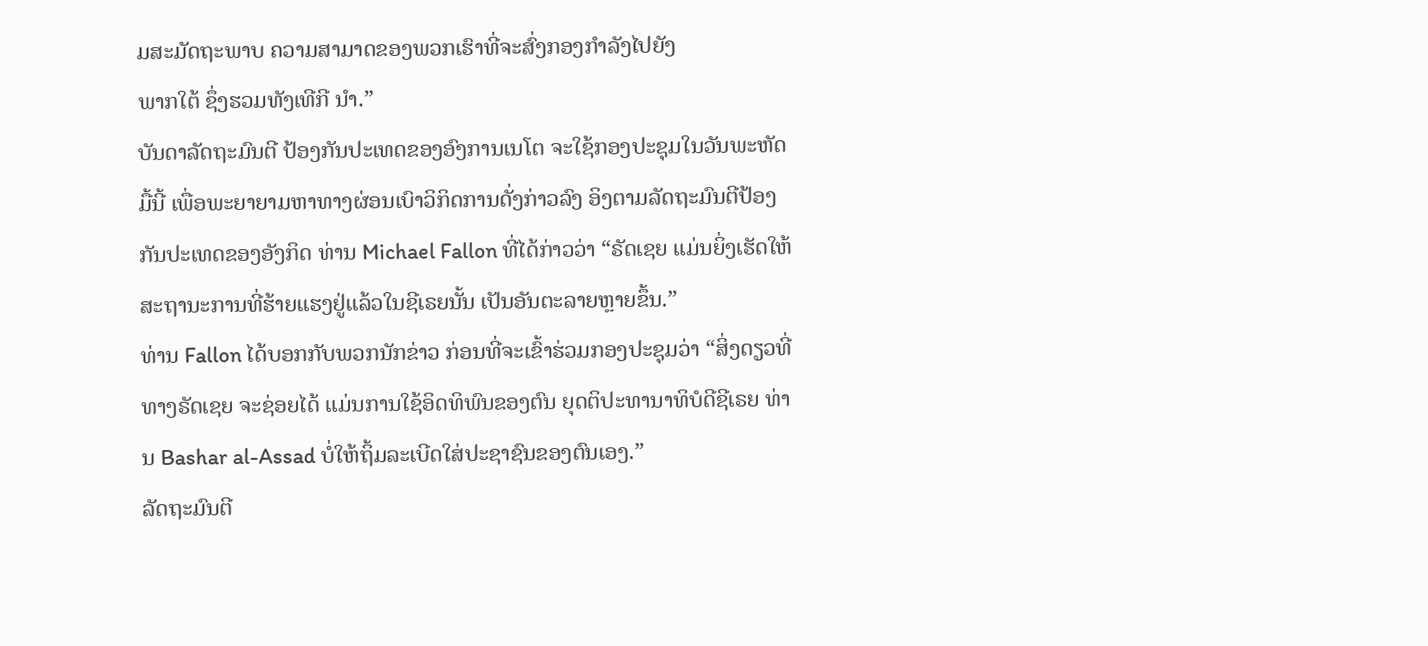ມສະມັດຖະພາບ ຄວາມສາມາດຂອງພວກເຮົາທີ່ຈະສົ່ງກອງກຳລັງໄປຍັງ
ພາກໃຕ້ ຊຶ່ງຮວມທັງເທີກີ ນຳ.”
ບັນດາລັດຖະມົນຕີ ປ້ອງກັນປະເທດຂອງອົງການເນໂຕ ຈະໃຊ້ກອງປະຊຸມໃນວັນພະຫັດມື້ນີ້ ເພື່ອພະຍາຍາມຫາທາງຜ່ອນເບົາວິກິດການດັ່ງກ່າວລົງ ອິງຕາມລັດຖະມົນຕີປ້ອງກັນປະເທດຂອງອັງກິດ ທ່ານ Michael Fallon ທີ່ໄດ້ກ່າວວ່າ “ຣັດເຊຍ ແມ່ນຍິ່ງເຮັດໃຫ້ສະຖານະການທີ່ຮ້າຍແຮງຢູ່ແລ້ວໃນຊີເຣຍນັ້ນ ເປັນອັນຕະລາຍຫຼາຍຂຶ້ນ.”
ທ່ານ Fallon ໄດ້ບອກກັບພວກນັກຂ່າວ ກ່ອນທີ່ຈະເຂົ້າຮ່ວມກອງປະຊຸມວ່າ “ສິ່ງດຽວທີ່
ທາງຣັດເຊຍ ຈະຊ່ອຍໄດ້ ແມ່ນການໃຊ້ອິດທິພົນຂອງຕົນ ຍຸດຕິປະທານາທິບໍດີຊີເຣຍ ທ່ານ Bashar al-Assad ບໍ່ໃຫ້ຖິ້ມລະເບີດໃສ່ປະຊາຊົນຂອງຕົນເອງ.”
ລັດຖະມົນຕີ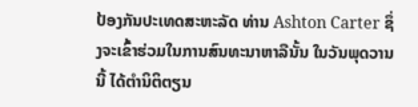ປ້ອງກັນປະເທດສະຫະລັດ ທ່ານ Ashton Carter ຊຶ່ງຈະເຂົ້າຮ່ວມໃນການສົນທະນາຫາລືນັ້ນ ໃນວັນພຸດວານນີ້ ໄດ້ຕຳນິຕິຕຽນ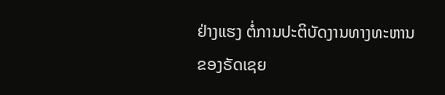ຢ່າງແຮງ ຕໍ່ການປະຕິບັດງານທາງທະຫານຂອງຣັດເຊຍ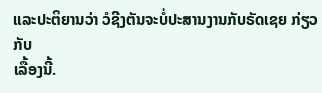ແລະປະຕິຍານວ່າ ວໍຊີງຕັນຈະບໍ່ປະສານງານກັບຣັດເຊຍ ກ່ຽວກັບ
ເລື້ອງນີ້.